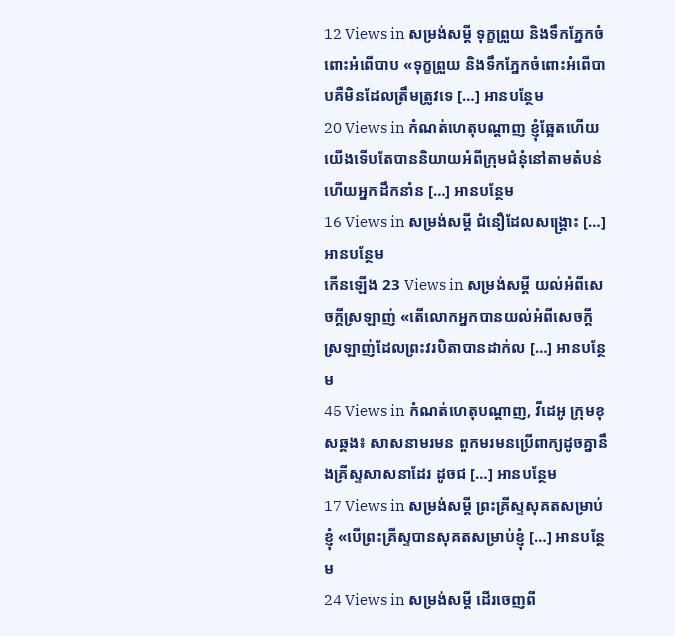12 Views in សម្រង់សម្ដី ទុក្ខព្រួយ និងទឹកភ្នែកចំពោះអំពើបាប «ទុក្ខព្រួយ និងទឹកភ្នែកចំពោះអំពើបាបគឺមិនដែលត្រឹមត្រូវទេ […] អានបន្ថែម
20 Views in កំណត់ហេតុបណ្ដាញ ខ្ញុំឆ្អែតហើយ យើងទើបតែបាននិយាយអំពីក្រុមជំនុំនៅតាមតំបន់ ហើយអ្នកដឹកនាំន […] អានបន្ថែម
16 Views in សម្រង់សម្ដី ជំនឿដែលសង្គ្រោះ […] អានបន្ថែម
កើនឡើង 23 Views in សម្រង់សម្ដី យល់អំពីសេចក្ដីស្រឡាញ់ «តើលោកអ្នកបានយល់អំពីសេចក្ដីស្រឡាញ់ដែលព្រះវរបិតាបានដាក់ល […] អានបន្ថែម
45 Views in កំណត់ហេតុបណ្ដាញ, វីដេអូ ក្រុមខុសឆ្គង៖ សាសនាមរមន ពួកមរមនប្រើពាក្យដូចគ្នានឹងគ្រីស្ទសាសនាដែរ ដូចជ […] អានបន្ថែម
17 Views in សម្រង់សម្ដី ព្រះគ្រីស្ទសុគតសម្រាប់ខ្ញុំ «បើព្រះគ្រីស្ទបានសុគតសម្រាប់ខ្ញុំ […] អានបន្ថែម
24 Views in សម្រង់សម្ដី ដើរចេញពី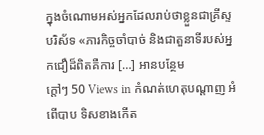ក្នុងចំណោមអស់អ្នកដែលរាប់ថាខ្លួនជាគ្រីស្ទបរិស័ទ «ភារកិច្ចចាំបាច់ និងជាតួនាទីរបស់អ្នកជឿដ៏ពិតគឺការ […] អានបន្ថែម
ក្តៅៗ 50 Views in កំណត់ហេតុបណ្ដាញ អំពើបាប ទិសខាងកើត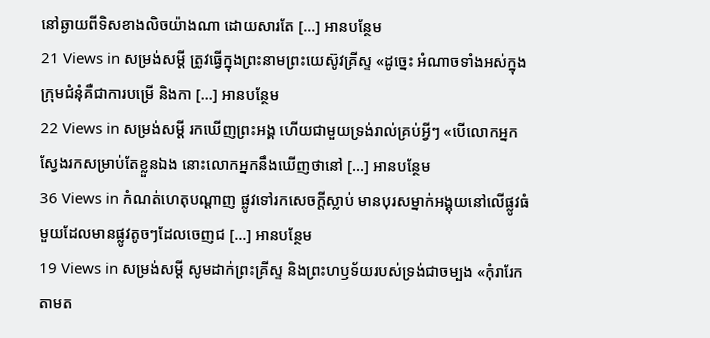នៅឆ្ងាយពីទិសខាងលិចយ៉ាងណា ដោយសារតែ […] អានបន្ថែម
21 Views in សម្រង់សម្ដី ត្រូវធ្វើក្នុងព្រះនាមព្រះយេស៊ូវគ្រីស្ទ «ដូច្នេះ អំណាចទាំងអស់ក្នុងក្រុមជំនុំគឺជាការបម្រើ និងកា […] អានបន្ថែម
22 Views in សម្រង់សម្ដី រកឃើញព្រះអង្គ ហើយជាមួយទ្រង់រាល់គ្រប់អ្វីៗ «បើលោកអ្នកស្វែងរកសម្រាប់តែខ្លួនឯង នោះលោកអ្នកនឹងឃើញថានៅ […] អានបន្ថែម
36 Views in កំណត់ហេតុបណ្ដាញ ផ្លូវទៅរកសេចក្តីស្លាប់ មានបុរសម្នាក់អង្គុយនៅលើផ្លូវធំមួយដែលមានផ្លូវតូចៗដែលចេញជ […] អានបន្ថែម
19 Views in សម្រង់សម្ដី សូមដាក់ព្រះគ្រីស្ទ និងព្រះហឫទ័យរបស់ទ្រង់ជាចម្បង «កុំរារែកតាមត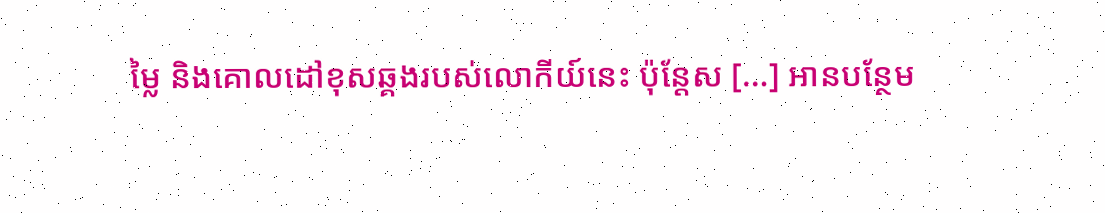ម្លៃ និងគោលដៅខុសឆ្គងរបស់លោកីយ៍នេះ ប៉ុន្តែស […] អានបន្ថែម